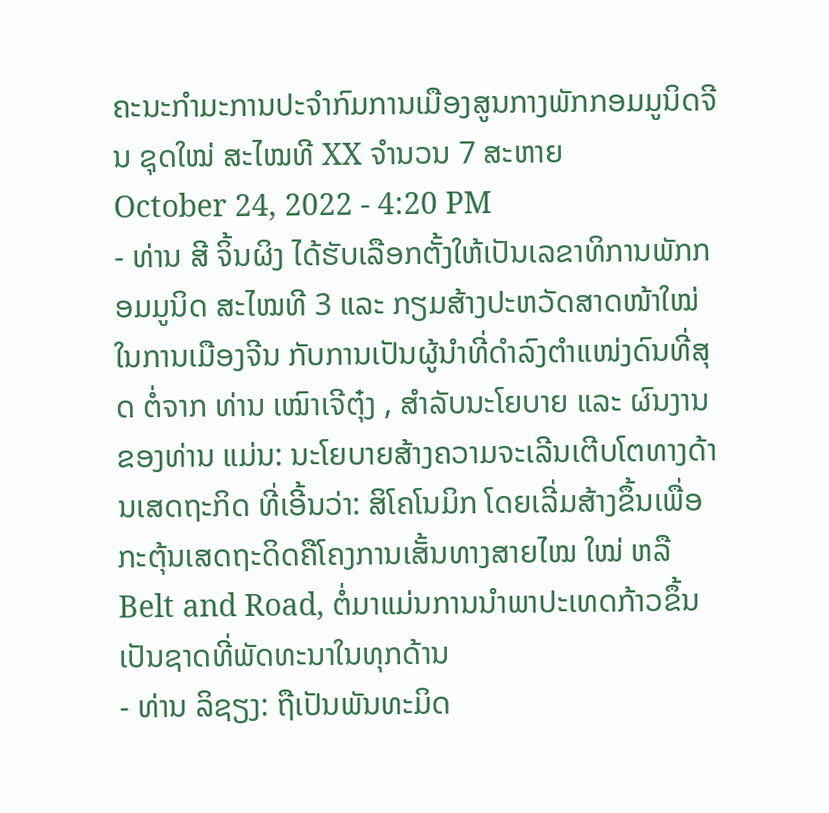ຄະນະກຳມະການປະຈຳກົມການເມືອງສູນກາງພັກກອມມູນິດຈີນ ຊຸດໃໝ່ ສະໄໝທີ XX ຈໍານວນ 7 ສະຫາຍ
October 24, 2022 - 4:20 PM
- ທ່ານ ສີ ຈິ້ນຜິງ ໄດ້ຮັບເລືອກຕັ້ງໃຫ້ເປັນເລຂາທິການພັກກອມມູນິດ ສະໄໝທີ 3 ແລະ ກຽມສ້າງປະຫວັດສາດໜ້າໃໝ່ໃນການເມືອງຈີນ ກັບການເປັນຜູ້ນຳທີ່ດຳລົງຕຳແໜ່ງດົນທີ່ສຸດ ຕໍ່ຈາກ ທ່ານ ເໝົາເຈີຕຸ໋ງ , ສຳລັບນະໂຍບາຍ ແລະ ຜົນງານຂອງທ່ານ ແມ່ນ: ນະໂຍບາຍສ້າງຄວາມຈະເລີນເຕີບໂຕທາງດ້ານເສດຖະກິດ ທີ່ເອີ້ນວ່າ: ສິໂຄໂນມິກ ໂດຍເລີ່ມສ້າງຂຶ້ນເພື່ອກະຕຸ້ນເສດຖະດິດຄືໂຄງການເສັ້ນທາງສາຍໄໝ ໃໝ່ ຫລື Belt and Road, ຕໍ່ມາແມ່ນການນຳພາປະເທດກ້າວຂຶ້ນເປັນຊາດທີ່ພັດທະນາໃນທຸກດ້ານ
- ທ່ານ ລິຊຽງ: ຖືເປັນພັນທະມິດ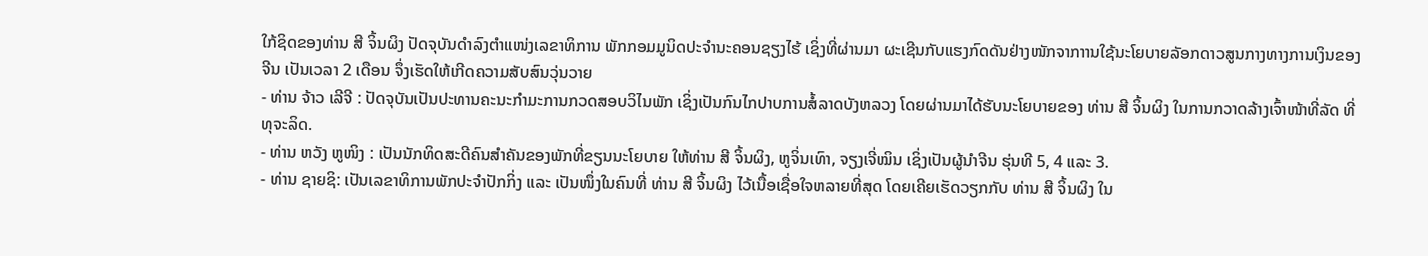ໃກ້ຊິດຂອງທ່ານ ສີ ຈິ້ນຜິງ ປັດຈຸບັນດຳລົງຕຳແໜ່ງເລຂາທິການ ພັກກອມມູນິດປະຈຳນະຄອນຊຽງໄຮ້ ເຊິ່ງທີ່ຜ່ານມາ ຜະເຊີນກັບແຮງກົດດັນຢ່າງໜັກຈາກາານໃຊ້ນະໂຍບາຍລັອກດາວສູນກາງທາງການເງິນຂອງຈີນ ເປັນເວລາ 2 ເດືອນ ຈຶ່ງເຮັດໃຫ້ເກີດຄວາມສັບສົນວຸ່ນວາຍ
- ທ່ານ ຈ້າວ ເລີຈີ : ປັດຈຸບັນເປັນປະທານຄະນະກຳມະການກວດສອບວິໄນພັກ ເຊິ່ງເປັນກົນໄກປາບການສໍ້ລາດບັງຫລວງ ໂດຍຜ່ານມາໄດ້ຮັບນະໂຍບາຍຂອງ ທ່ານ ສີ ຈິ້ນຜິງ ໃນການກວາດລ້າງເຈົ້າໜ້າທີ່ລັດ ທີ່ທຸຈະລິດ.
- ທ່ານ ຫວັງ ຫູໜິງ : ເປັນນັກທິດສະດີຄົນສຳຄັນຂອງພັກທີ່ຂຽນນະໂຍບາຍ ໃຫ້ທ່ານ ສີ ຈິ້ນຜິງ, ຫູຈິ່ນເທົາ, ຈຽງເຈີ່ໝິນ ເຊິ່ງເປັນຜູ້ນຳຈີນ ຮຸ່ນທີ 5, 4 ແລະ 3.
- ທ່ານ ຊາຍຊິ: ເປັນເລຂາທິການພັກປະຈຳປັກກິ່ງ ແລະ ເປັນໜຶ່ງໃນຄົນທີ່ ທ່ານ ສີ ຈິ້ນຜິງ ໄວ້ເນື້ອເຊື່ອໃຈຫລາຍທີ່ສຸດ ໂດຍເຄີຍເຮັດວຽກກັບ ທ່ານ ສີ ຈິ້ນຜິງ ໃນ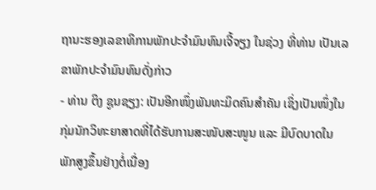ຖານະຮອງເລຂາທິການພັກປະຈຳມົນທົນເຈີ້ຈຽງ ໃນຊ່ວງ ທີ່ທ່ານ ເປັນເລຂາພັກປະຈຳມົນທົນດັ່ງກ່າວ
- ທ່ານ ຕິງ ຊູນຊຽງ: ເປັນອີກໜຶ່ງພັນທະມິດຄົນສຳຄັນ ເຊິ່ງເປັນໜຶ່ງໃນກຸ່ມນັກວິທະຍາສາດທີ່ໄດ້ຮັບການສະໜັບສະໜູນ ແລະ ມີບົດບາດໃນພັກສູງຂຶ້ນຢ່າງຕໍ່ເນື່ອງ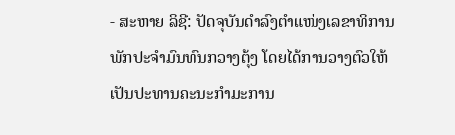- ສະຫາຍ ລິຊີ: ປັດຈຸບັນດຳລົງຕຳແໜ່ງເລຂາທິການພັກປະຈຳມົນທົນກວາງຕຸ້ງ ໂດຍໄດ້ການວາງຕົວໃຫ້ເປັນປະທານຄະນະກຳມະການ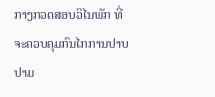ກາງກວດສອບວິໄນພັກ ທີ່ຈະຄວບຄຸມກົນໄກການປາບປາມ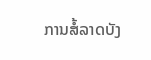ການສໍ້ລາດບັງ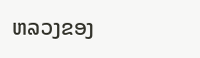ຫລວງຂອງ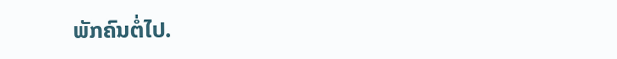ພັກຄົນຕໍ່ໄປ.